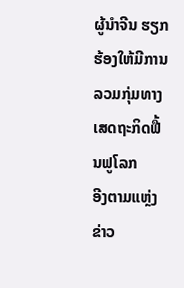ຜູ້ນຳຈີນ ຮຽກຮ້ອງໃຫ້ມີການລວມກຸ່ມທາງເສດຖະກິດຟື້ນຟູໂລກ
ອີງຕາມແຫຼ່ງຂ່າວ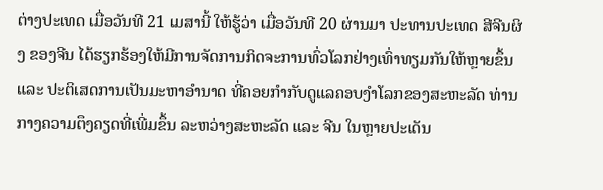ຕ່າງປະເທດ ເມື່ອວັນທີ 21 ເມສານີ້ ໃຫ້ຮູ້ວ່າ ເມື່ອວັນທີ 20 ຜ່ານມາ ປະທານປະເທດ ສີຈີນຜິງ ຂອງຈີນ ໄດ້ຮຽກຮ້ອງໃຫ້ມີການຈັດການກິດຈະການທົ່ວໂລກຢ່າງເທົ່າທຽມກັນໃຫ້ຫຼາຍຂຶ້ນ ແລະ ປະຕິເສດການເປັນມະຫາອຳນາດ ທີ່ຄອຍກຳກັບດູແລຄອບງຳໂລກຂອງສະຫະລັດ ທ່ານກາງຄວາມຕຶງຄຽດທີ່ເພີ່ມຂຶ້ນ ລະຫວ່າງສະຫະລັດ ແລະ ຈີນ ໃນຫຼາຍປະເດັນ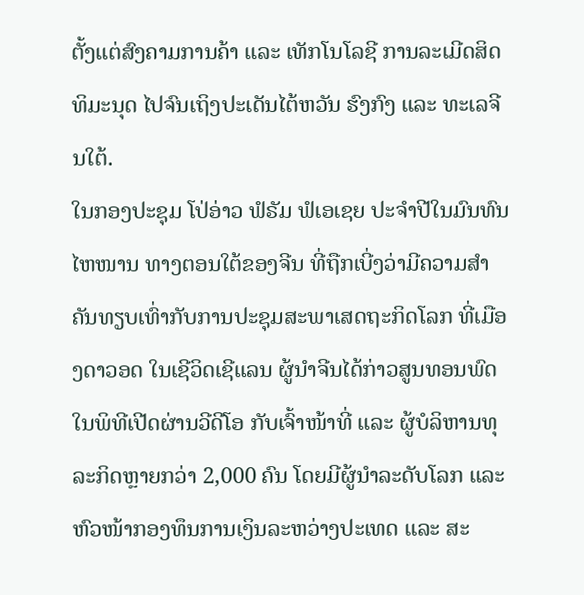ຕັ້ງແຕ່ສົງຄາມການຄ້າ ແລະ ເທັກໂນໂລຊີ ການລະເມີດສິດທິມະນຸດ ໄປຈົນເຖິງປະເດັນໄຕ້ຫວັນ ຮົງກົງ ແລະ ທະເລຈີນໃຕ້.
ໃນກອງປະຊຸມ ໂປ່ອ່າວ ຟໍຣັມ ຟໍເອເຊຍ ປະຈຳປີໃນມົນທົນ ໄຫໜານ ທາງຕອນໃຕ້ຂອງຈີນ ທີ່ຖືກເບີ່ງວ່າມີຄວາມສຳຄັນທຽບເທົ່າກັບການປະຊຸມສະພາເສດຖະກິດໂລກ ທີ່ເມືອງດາວອດ ໃນເຊີວິດເຊີແລນ ຜູ້ນຳຈີນໄດ້ກ່າວສູນທອນພົດໃນພິທີເປີດຜ່ານວີດີໂອ ກັບເຈົ້າໜ້າທີ່ ແລະ ຜູ້ບໍລິຫານທຸລະກິດຫຼາຍກວ່າ 2,000 ຄົນ ໂດຍມີຜູ້ນຳລະດັບໂລກ ແລະ ຫົວໜ້າກອງທຶນການເງິນລະຫວ່າງປະເທດ ແລະ ສະ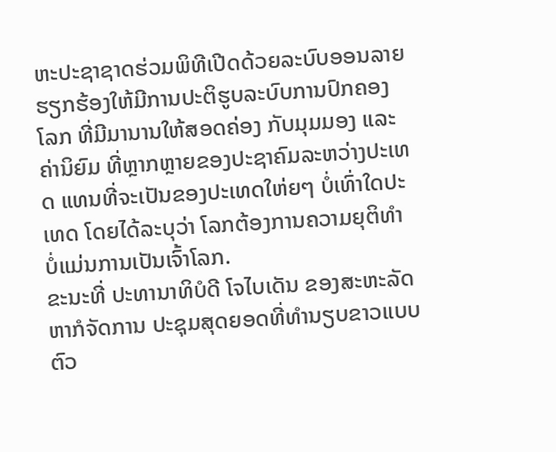ຫະປະຊາຊາດຮ່ວມພິທີເປີດດ້ວຍລະບົບອອນລາຍ ຮຽກຮ້ອງໃຫ້ມີການປະຕິຮູບລະບົບການປົກຄອງໂລກ ທີ່ມີມານານໃຫ້ສອດຄ່ອງ ກັບມຸມມອງ ແລະ ຄ່ານິຍົມ ທີ່ຫຼາກຫຼາຍຂອງປະຊາຄົມລະຫວ່າງປະເທດ ແທນທີ່ຈະເປັນຂອງປະເທດໃຫ່ຍໆ ບໍ່ເທົ່າໃດປະເທດ ໂດຍໄດ້ລະບຸວ່າ ໂລກຕ້ອງການຄວາມຍຸຕິທຳ ບໍ່ແມ່ນການເປັນເຈົ້າໂລກ.
ຂະນະທີ່ ປະທານາທິບໍດີ ໂຈໄບເດັນ ຂອງສະຫະລັດ ຫາກໍຈັດການ ປະຊຸມສຸດຍອດທີ່ທຳນຽບຂາວແບບຕົວ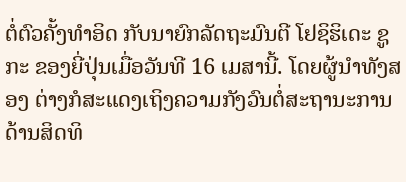ຕໍ່ຕົວຄັ້ງທຳອິດ ກັບນາຍົກລັດຖະມົນຕີ ໂຢຊິຮິເດະ ຊູກະ ຂອງຍີ່ປຸ່ນເມື່ອວັນທີ 16 ເມສານີ້. ໂດຍຜູ້ນຳທັງສອງ ຕ່າງກໍສະແດງເຖິງຄວາມກັງວົນຕໍ່ສະຖານະການດ້ານສິດທິ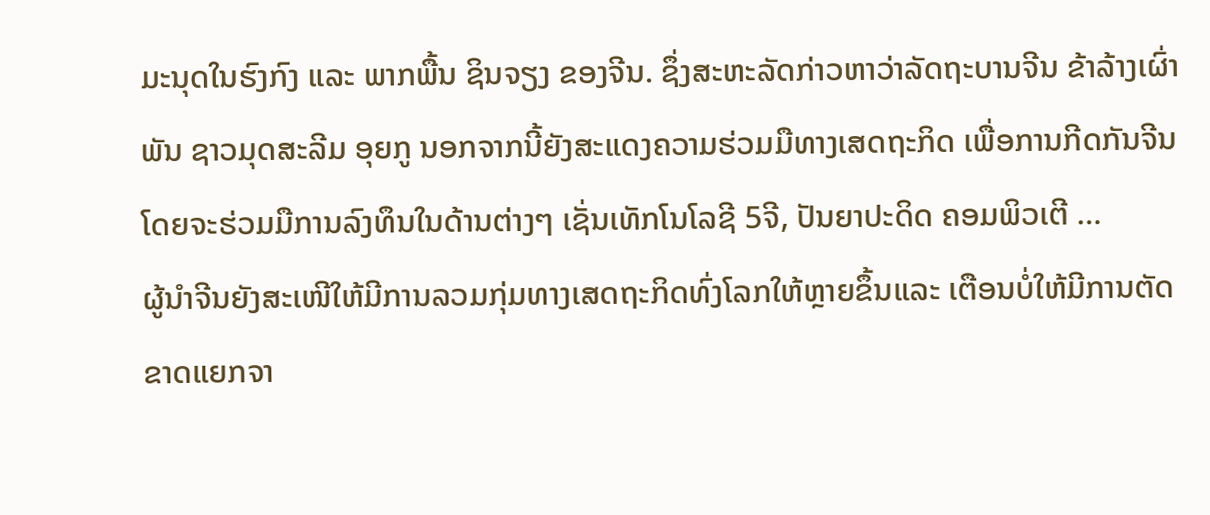ມະນຸດໃນຮົງກົງ ແລະ ພາກພື້ນ ຊິນຈຽງ ຂອງຈີນ. ຊຶ່ງສະຫະລັດກ່າວຫາວ່າລັດຖະບານຈີນ ຂ້າລ້າງເຜົ່າພັນ ຊາວມຸດສະລີມ ອຸຍກູ ນອກຈາກນີ້ຍັງສະແດງຄວາມຮ່ວມມືທາງເສດຖະກິດ ເພື່ອການກີດກັນຈີນ ໂດຍຈະຮ່ວມມືການລົງທຶນໃນດ້ານຕ່າງໆ ເຊັ່ນເທັກໂນໂລຊີ 5ຈີ, ປັນຍາປະດິດ ຄອມພິວເຕີ …
ຜູ້ນຳຈີນຍັງສະເໜີໃຫ້ມີການລວມກຸ່ມທາງເສດຖະກິດທົ່ງໂລກໃຫ້ຫຼາຍຂຶ້ນແລະ ເຕືອນບໍ່ໃຫ້ມີການຕັດຂາດແຍກຈາ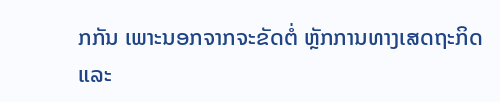ກກັນ ເພາະນອກຈາກຈະຂັດຕໍ່ ຫຼັກການທາງເສດຖະກິດ ແລະ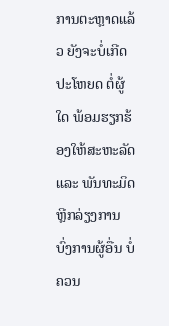ການຕະຫຼາດແລ້ວ ຍັງຈະບໍ່ເກີດປະໂຫຍດ ຕໍ່ຜູ້ໃດ ພ້ອມຮຽກຮ້ອງໃຫ້ສະຫະລັດ ແລະ ພັນທະມິດຫຼີກລ່ຽງການບົ່ງການຜູ້ອື່ນ ບໍ່ຄວນ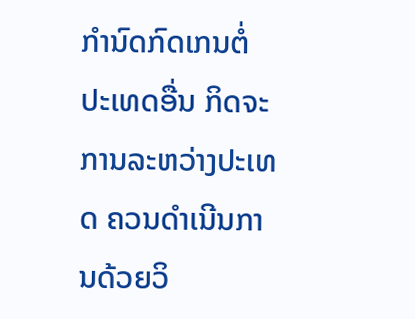ກຳນົດກົດເກນຕໍ່ປະເທດອື່ນ ກິດຈະການລະຫວ່າງປະເທດ ຄວນດຳເນີນການດ້ວຍວິ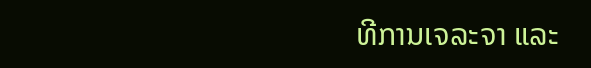ທີການເຈລະຈາ ແລະ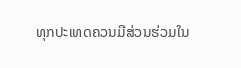ທຸກປະເທດຄວນມີສ່ວນຮ່ວມໃນ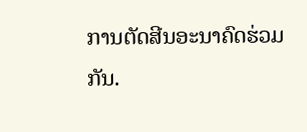ການຕັດສີນອະນາຄົດຮ່ວມກັນ.